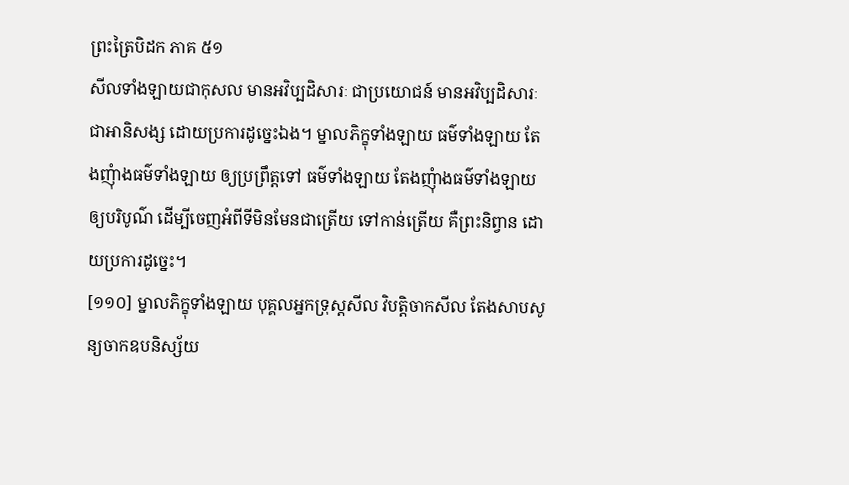ព្រះត្រៃបិដក ភាគ ៥១
សីលទាំងឡាយជាកុសល មានអវិប្បដិសារៈ ជាប្រយោជន៍ មានអវិប្បដិសារៈ ជាអានិសង្ស ដោយប្រការដូច្នេះឯង។ ម្នាលភិក្ខុទាំងឡាយ ធម៌ទាំងឡាយ តែងញុំាងធម៌ទាំងឡាយ ឲ្យប្រព្រឹត្តទៅ ធម៌ទាំងឡាយ តែងញុំាងធម៌ទាំងឡាយ ឲ្យបរិបូណ៌ ដើម្បីចេញអំពីទីមិនមែនជាត្រើយ ទៅកាន់ត្រើយ គឺព្រះនិព្វាន ដោយប្រការដូច្នេះ។
[១១០] ម្នាលភិក្ខុទាំងឡាយ បុគ្គលអ្នកទ្រុស្តសីល វិបត្តិចាកសីល តែងសាបសូន្យចាកឧបនិស្ស័យ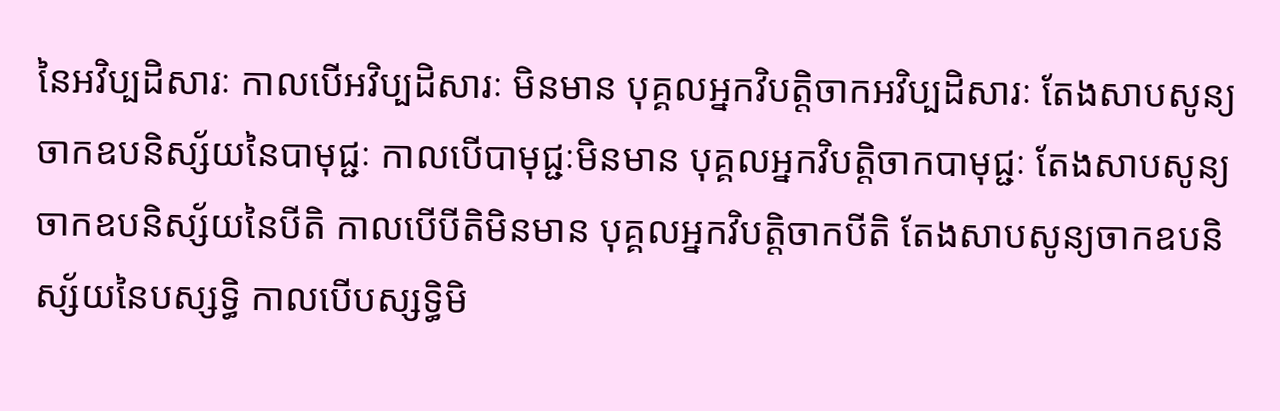នៃអវិប្បដិសារៈ កាលបើអវិប្បដិសារៈ មិនមាន បុគ្គលអ្នកវិបត្តិចាកអវិប្បដិសារៈ តែងសាបសូន្យចាកឧបនិស្ស័យនៃបាមុជ្ជៈ កាលបើបាមុជ្ជៈមិនមាន បុគ្គលអ្នកវិបត្តិចាកបាមុជ្ជៈ តែងសាបសូន្យចាកឧបនិស្ស័យនៃបីតិ កាលបើបីតិមិនមាន បុគ្គលអ្នកវិបត្តិចាកបីតិ តែងសាបសូន្យចាកឧបនិស្ស័យនៃបស្សទ្ធិ កាលបើបស្សទ្ធិមិ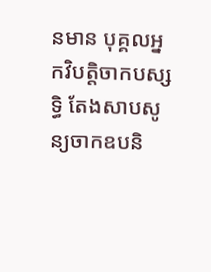នមាន បុគ្គលអ្នកវិបត្តិចាកបស្សទ្ធិ តែងសាបសូន្យចាកឧបនិ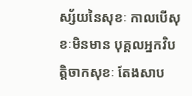ស្ស័យនៃសុខៈ កាលបើសុខៈមិនមាន បុគ្គលអ្នកវិបត្តិចាកសុខៈ តែងសាប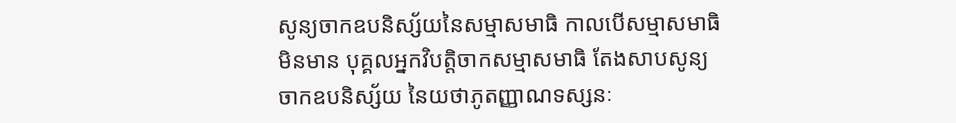សូន្យចាកឧបនិស្ស័យនៃសម្មាសមាធិ កាលបើសម្មាសមាធិមិនមាន បុគ្គលអ្នកវិបត្តិចាកសម្មាសមាធិ តែងសាបសូន្យចាកឧបនិស្ស័យ នៃយថាភូតញ្ញាណទស្សនៈ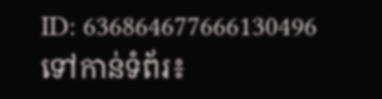ID: 636864677666130496
ទៅកាន់ទំព័រ៖